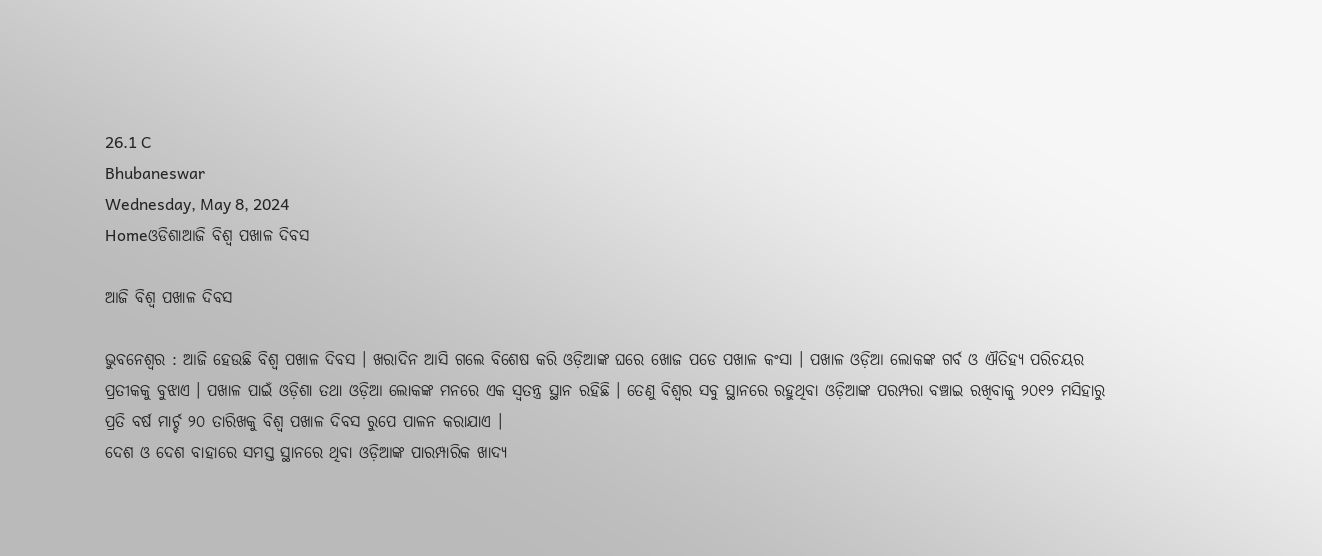26.1 C
Bhubaneswar
Wednesday, May 8, 2024
Homeଓଡିଶାଆଜି ବିଶ୍ୱ ପଖାଳ ଦିବସ

ଆଜି ବିଶ୍ୱ ପଖାଳ ଦିବସ

ଭୁବନେଶ୍ୱର : ଆଜି ହେଉଛି ବିଶ୍ୱ ପଖାଳ ଦିବସ । ଖରାଦିନ ଆସି ଗଲେ ବିଶେଷ କରି ଓଡ଼ିଆଙ୍କ ଘରେ ଖୋଜ ପଡେ ପଖାଳ କଂସା । ପଖାଳ ଓଡ଼ିଆ ଲୋକଙ୍କ ଗର୍ବ ଓ ଐତିହ୍ୟ ପରିଚୟର ପ୍ରତୀକକୁ ବୁଝାଏ । ପଖାଳ ପାଇଁ ଓଡ଼ିଶା ତଥା ଓଡ଼ିଆ ଲୋକଙ୍କ ମନରେ ଏକ ସ୍ୱତନ୍ତ୍ର ସ୍ଥାନ ରହିଛି । ତେଣୁ ବିଶ୍ୱର ସବୁ ସ୍ଥାନରେ ରହୁଥିବା ଓଡ଼ିଆଙ୍କ ପରମ୍ପରା ବଞ୍ଚାଇ ରଖିବାକୁ ୨୦୧୨ ମସିହାରୁ ପ୍ରତି ବର୍ଷ ମାର୍ଚ୍ଚ ୨୦ ତାରିଖକୁ ବିଶ୍ୱ ପଖାଳ ଦିବସ ରୁପେ ପାଳନ କରାଯାଏ ।
ଦେଶ ଓ ଦେଶ ବାହାରେ ସମସ୍ତ ସ୍ଥାନରେ ଥିବା ଓଡ଼ିଆଙ୍କ ପାରମ୍ପାରିକ ଖାଦ୍ୟ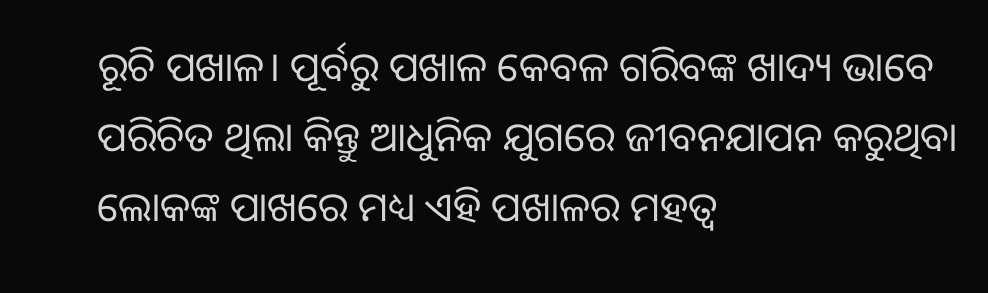ରୂଚି ପଖାଳ। ପୂର୍ବରୁ ପଖାଳ କେବଳ ଗରିବଙ୍କ ଖାଦ୍ୟ ଭାବେ ପରିଚିତ ଥିଲା କିନ୍ତୁ ଆଧୁନିକ ଯୁଗରେ ଜୀବନଯାପନ କରୁଥିବା ଲୋକଙ୍କ ପାଖରେ ମଧ୍ୟ ଏହି ପଖାଳର ମହତ୍ୱ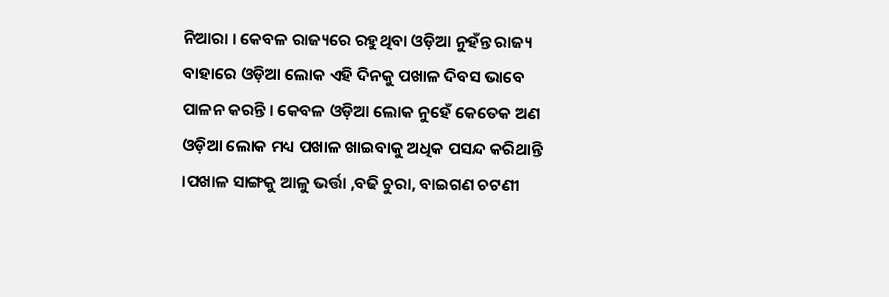ନିଆରା । କେବଳ ରାଜ୍ୟରେ ରହୁଥିବା ଓଡ଼ିଆ ନୁହଁନ୍ତ ରାଜ୍ୟ ବାହାରେ ଓଡ଼ିଆ ଲୋକ ଏହି ଦିନକୁ ପଖାଳ ଦିବସ ଭାବେ ପାଳନ କରନ୍ତି । କେବଳ ଓଡ଼ିଆ ଲୋକ ନୁହେଁ କେତେକ ଅଣ ଓଡ଼ିଆ ଲୋକ ମଧ୍ୟ ପଖାଳ ଖାଇବାକୁ ଅଧିକ ପସନ୍ଦ କରିଥାନ୍ତି ।ପଖାଳ ସାଙ୍ଗକୁ ଆଳୁ ଭର୍ତ୍ତା ,ବଢି ଚୁରା, ବାଇଗଣ ଚଟଣୀ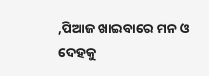,ପିଆଜ ଖାଇବାରେ ମନ ଓ ଦେହକୁ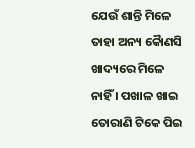ଯେଉଁ ଶାନ୍ତି ମିଳେ ତାହା ଅନ୍ୟ କୈାଣସି ଖାଦ୍ୟରେ ମିଳେ ନାହିଁ । ପଖାଳ ଖାଇ ତୋରାଣି ଟିକେ ପିଇ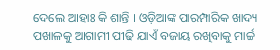ଦେଲେ ଆହାଃ କି ଶାନ୍ତି । ଓଡ଼ିଆଙ୍କ ପାରମ୍ପାରିକ ଖାଦ୍ୟ ପଖାଳକୁ ଆଗାମୀ ପୀଢି ଯାଏଁ ବଜାୟ ରଖିବାକୁ ମାର୍ଚ୍ଚ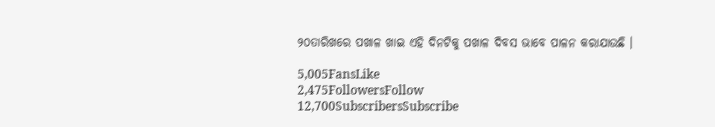୨୦ତାରିଖରେ ପଖାଳ ଖାଇ ଏହି ଦିନଟିକୁ ପଖାଳ ଦିବସ ଭାବେ ପାଳନ କରାଯାଉଛି ।

5,005FansLike
2,475FollowersFollow
12,700SubscribersSubscribe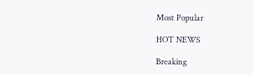Most Popular

HOT NEWS

Breaking